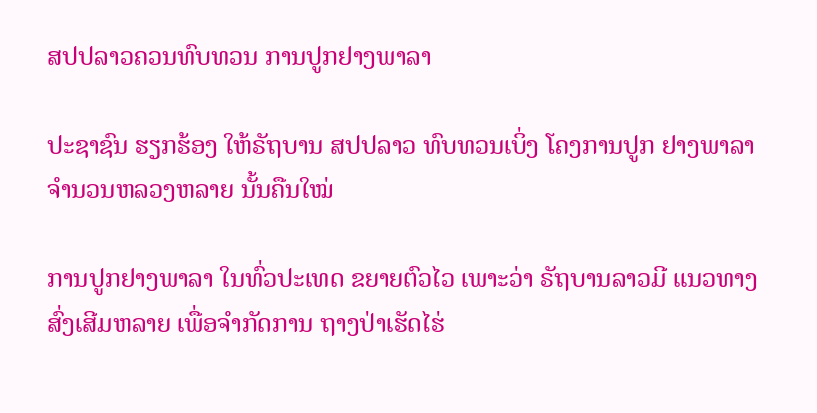ສປປລາວຄວນທົບທວນ ການປູກຢາງພາລາ

ປະຊາຊົນ ຮຽກຮ້ອງ ໃຫ້ຣັຖບານ ສປປລາວ ທົບທວນເບິ່ງ ໂຄງການປູກ ຢາງພາລາ ຈໍານວນຫລວງຫລາຍ ນັ້ນຄືນໃໝ່

ການປູກຢາງພາລາ ໃນທົ່ວປະເທດ ຂຍາຍຕົວໄວ ເພາະວ່າ ຣັຖບານລາວມີ ແນວທາງສົ່ງເສີມຫລາຍ ເພື່ອຈຳກັດການ ຖາງປ່າເຮັດໄຮ່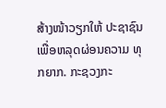ສ້າງໜ້າວຽກໃຫ້ ປະຊາຊົນ ເພື່ອຫລຸດຜ່ອນຄວາມ ທຸກຍາກ. ກະຊວງກະ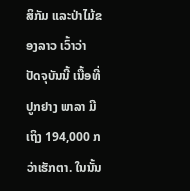ສິກັມ ແລະປ່າໄມ້ຂອງລາວ ເວົ້າວ່າ ປັດຈຸບັນນີ້ ເນື້ອທີ່ປູກຢາງ ພາລາ ມີເຖິງ 194,000 ກວ່າເຮັກຕາ. ໃນນັ້ນ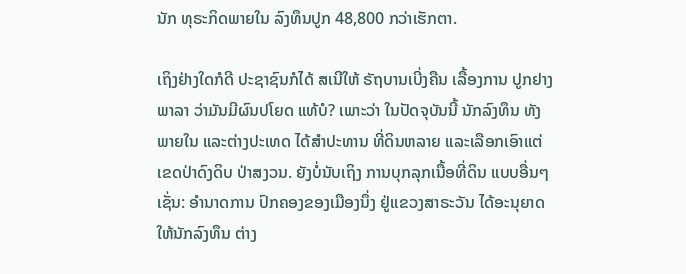ນັກ ທຸຣະກິດພາຍໃນ ລົງທຶນປູກ 48,800 ກວ່າເຮັກຕາ.

ເຖິງຢ່າງໃດກໍດີ ປະຊາຊົນກໍໄດ້ ສເນີໃຫ້ ຣັຖບານເບີ່ງຄືນ ເລື້ອງການ ປູກຢາງພາລາ ວ່າມັນມີຜົນປໂຍດ ແທ້ບໍ? ເພາະວ່າ ໃນປັດຈຸບັນນີ້ ນັກລົງທຶນ ທັງພາຍໃນ ແລະຕ່າງປະເທດ ໄດ້ສຳປະທານ ທີ່ດິນຫລາຍ ແລະເລືອກເອົາແຕ່ ເຂດປ່າດົງດິບ ປ່າສງວນ. ຍັງບໍ່ນັບເຖິງ ການບຸກລຸກເນື້ອທີ່ດິນ ແບບອື່ນໆເຊັ່ນ: ອຳນາດການ ປົກຄອງຂອງເມືອງນຶ່ງ ຢູ່ແຂວງສາຣະວັນ ໄດ້ອະນຸຍາດ ໃຫ້ນັກລົງທຶນ ຕ່າງ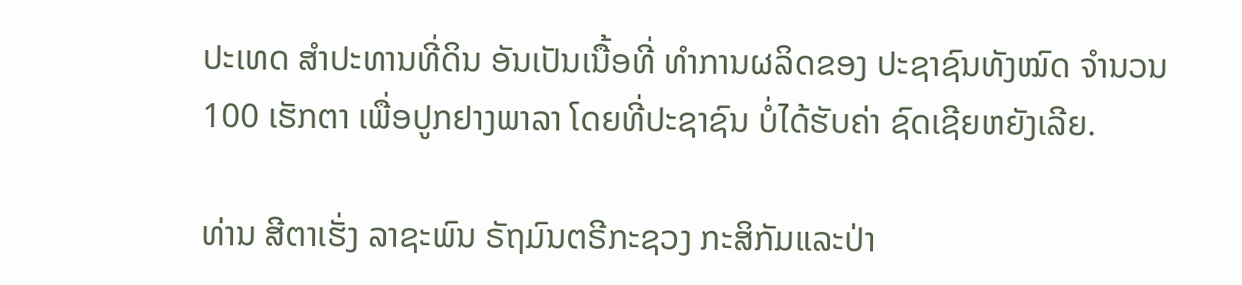ປະເທດ ສຳປະທານທີ່ດິນ ອັນເປັນເນື້ອທີ່ ທຳການຜລິດຂອງ ປະຊາຊົນທັງໝົດ ຈຳນວນ 100 ເຮັກຕາ ເພື່ອປູກຢາງພາລາ ໂດຍທີ່ປະຊາຊົນ ບໍ່ໄດ້ຮັບຄ່າ ຊົດເຊີຍຫຍັງເລີຍ.

ທ່ານ ສີຕາເຮັ່ງ ລາຊະພົນ ຣັຖມົນຕຣີກະຊວງ ກະສິກັມແລະປ່າ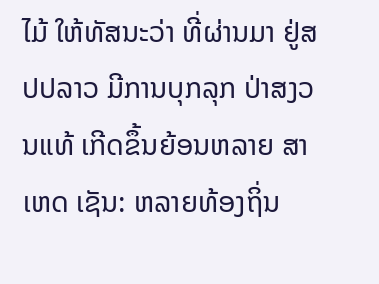ໄມ້ ໃຫ້ທັສນະວ່າ ທີ່ຜ່ານມາ ຢູ່ສປປລາວ ມີການບຸກລຸກ ປ່າສງວນແທ້ ເກີດຂຶ້ນຍ້ອນຫລາຍ ສາເຫດ ເຊັນ: ຫລາຍທ້ອງຖິ່ນ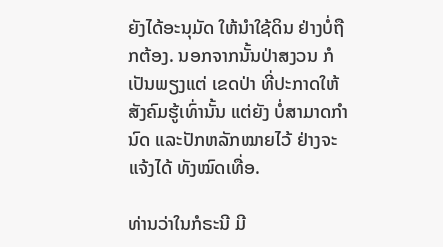ຍັງໄດ້ອະນຸມັດ ໃຫ້ນຳໃຊ້ດິນ ຢ່າງບໍ່ຖືກຕ້ອງ. ນອກຈາກນັ້ນປ່າສງວນ ກໍເປັນພຽງແຕ່ ເຂດປ່າ ທີ່ປະກາດໃຫ້ ສັງຄົມຮູ້ເທົ່ານັ້ນ ແຕ່ຍັງ ບໍ່ສາມາດກຳນົດ ແລະປັກຫລັກໝາຍໄວ້ ຢ່າງຈະແຈ້ງໄດ້ ທັງໝົດເທື່ອ.

ທ່ານວ່າໃນກໍຣະນີ ມີ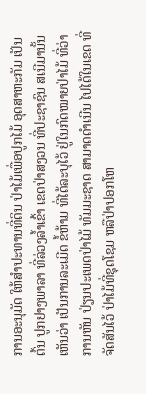ການອະນຸມັດ ໃຫ້ສຳປະທານທີ່ດິນ ປ່າໄມ້ເພື່ອປູກໄມ້ ອຸດສາຫະກັມ ເປັນຕົ້ນ ປູກຢາງພາລາ ທີ່ລ່ວງລ້ຳເຂົ້າ ເຂດປ່າສງວນ ທີ່ປະຊາຊົນ ສເນີມານັ້ນ ເຫັນວ່າ ເປັນການລະເມີດ ຂໍ້ຫ້າມ ທີ່ໄດ້ລະບຸໄວ້ ຢູ່ໃນກົດໝາຍປ່າໄມ້ ທີ່ວ່າການຫັນ ປ່ຽນປະເພດປ່າໄມ້ ທັມມະຊາດ ສາມາດດຳເນີນ ໄປໄດ້ໃນເຂດ ທີ່ຈັດສັນໄວ້ ປ່າໄມ້ທີ່ຊຸດໂຊມ ຫລືປ່າປອກໂຫ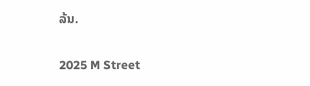ລ້ນ.

2025 M Street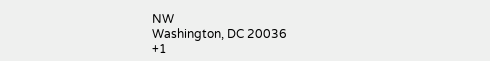NW
Washington, DC 20036
+1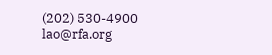(202) 530-4900
lao@rfa.org